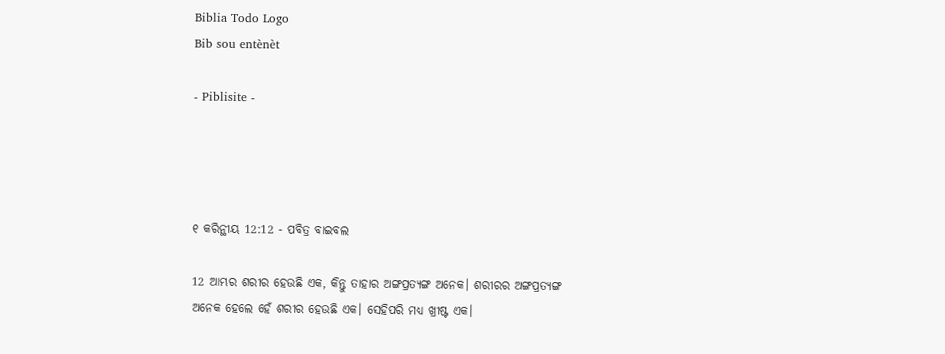Biblia Todo Logo
Bib sou entènèt

- Piblisite -




୧ କରିନ୍ଥୀୟ 12:12 - ପବିତ୍ର ବାଇବଲ

12 ଆମ୍ଭର ଶରୀର ହେଉଛି ଏକ, କିନ୍ତୁ ତାହାର ଅଙ୍ଗପ୍ରତ୍ୟଙ୍ଗ ଅନେକ। ଶରୀରର ଅଙ୍ଗପ୍ରତ୍ୟଙ୍ଗ ଅନେକ ହେଲେ ହେଁ ଶରୀର ହେଉଛି ଏକ। ସେହିପରି ମଧ୍ୟ ଖ୍ରୀଷ୍ଟ ଏକ।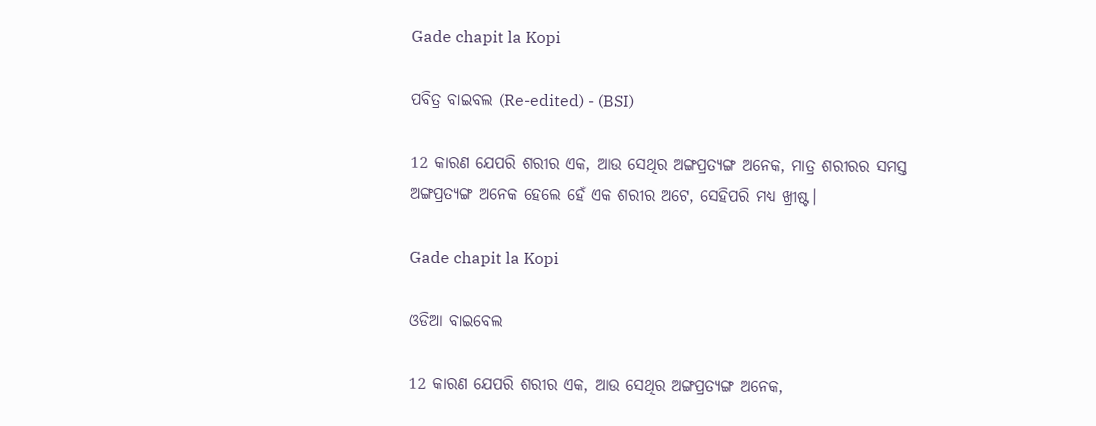Gade chapit la Kopi

ପବିତ୍ର ବାଇବଲ (Re-edited) - (BSI)

12 କାରଣ ଯେପରି ଶରୀର ଏକ, ଆଉ ସେଥିର ଅଙ୍ଗପ୍ରତ୍ୟଙ୍ଗ ଅନେକ, ମାତ୍ର ଶରୀରର ସମସ୍ତ ଅଙ୍ଗପ୍ରତ୍ୟଙ୍ଗ ଅନେକ ହେଲେ ହେଁ ଏକ ଶରୀର ଅଟେ, ସେହିପରି ମଧ୍ୟ ଖ୍ରୀଷ୍ଟ।

Gade chapit la Kopi

ଓଡିଆ ବାଇବେଲ

12 କାରଣ ଯେପରି ଶରୀର ଏକ, ଆଉ ସେଥିର ଅଙ୍ଗପ୍ରତ୍ୟଙ୍ଗ ଅନେକ,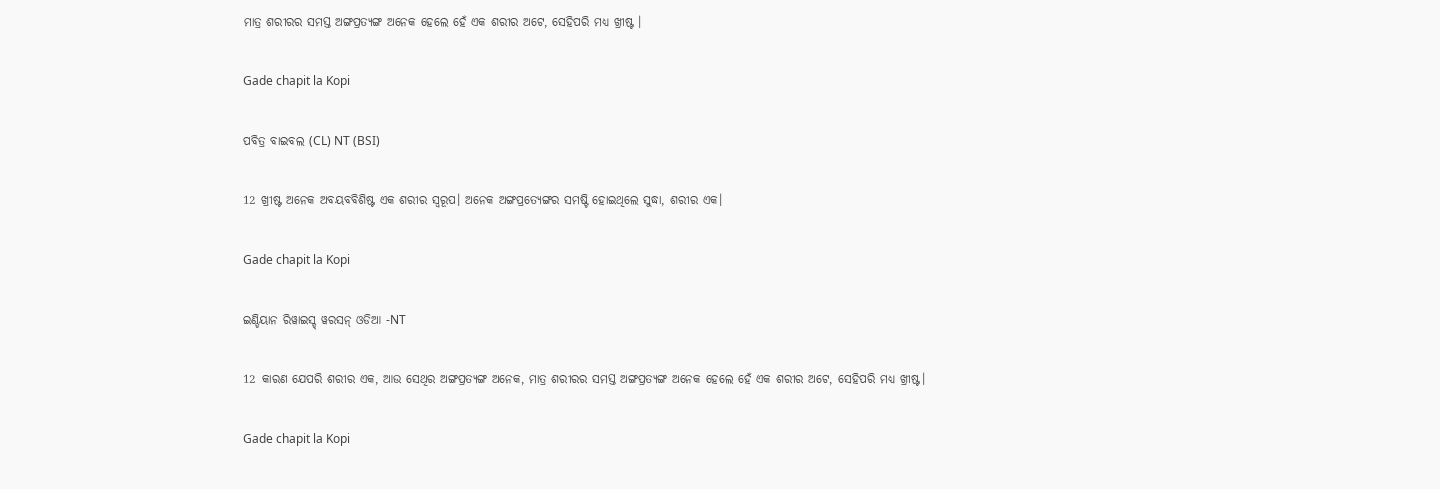ମାତ୍ର ଶରୀରର ସମସ୍ତ ଅଙ୍ଗପ୍ରତ୍ୟଙ୍ଗ ଅନେକ ହେଲେ ହେଁ ଏକ ଶରୀର ଅଟେ, ସେହିପରି ମଧ୍ୟ ଖ୍ରୀଷ୍ଟ ।

Gade chapit la Kopi

ପବିତ୍ର ବାଇବଲ (CL) NT (BSI)

12 ଖ୍ରୀଷ୍ଟ ଅନେକ ଅବୟବବିଶିଷ୍ଟ ଏକ ଶରୀର ସ୍ୱରୂପ। ଅନେକ ଅଙ୍ଗପ୍ରତ୍ୟେଙ୍ଗର ସମଷ୍ଟି ହୋଇଥିଲେ ସୁଦ୍ଧା, ଶରୀର ଏକ।

Gade chapit la Kopi

ଇଣ୍ଡିୟାନ ରିୱାଇସ୍ଡ୍ ୱରସନ୍ ଓଡିଆ -NT

12 କାରଣ ଯେପରି ଶରୀର ଏକ, ଆଉ ସେଥିର ଅଙ୍ଗପ୍ରତ୍ୟଙ୍ଗ ଅନେକ, ମାତ୍ର ଶରୀରର ସମସ୍ତ ଅଙ୍ଗପ୍ରତ୍ୟଙ୍ଗ ଅନେକ ହେଲେ ହେଁ ଏକ ଶରୀର ଅଟେ, ସେହିପରି ମଧ୍ୟ ଖ୍ରୀଷ୍ଟ।

Gade chapit la Kopi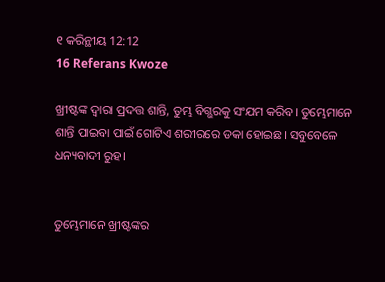୧ କରିନ୍ଥୀୟ 12:12
16 Referans Kwoze

ଖ୍ରୀଷ୍ଟଙ୍କ ଦ୍ୱାରା ପ୍ରଦତ୍ତ ଶାନ୍ତି, ତୁମ୍ଭ ବିଗ୍ଭରକୁ ସଂଯମ କରିବ। ତୁମ୍ଭେମାନେ ଶାନ୍ତି ପାଇବା ପାଇଁ ଗୋଟିଏ ଶରୀରରେ ଡକା ହୋଇଛ। ସବୁବେଳେ ଧନ୍ୟବାଦୀ ରୁହ।


ତୁମ୍ଭେମାନେ ଖ୍ରୀଷ୍ଟଙ୍କର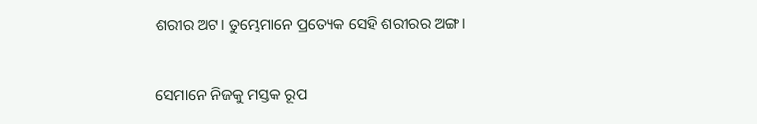ଶରୀର ଅଟ। ତୁମ୍ଭେମାନେ ପ୍ରତ୍ୟେକ ସେହି ଶରୀରର ଅଙ୍ଗ।


ସେମାନେ ନିଜକୁ ମସ୍ତକ ରୂପ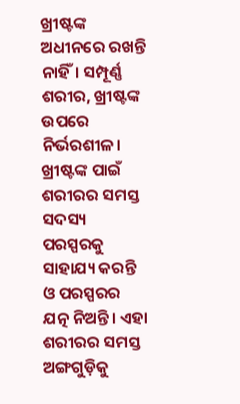ଖ୍ରୀଷ୍ଟଙ୍କ ଅଧୀନରେ ରଖନ୍ତି ନାହିଁ। ସମ୍ପୂର୍ଣ୍ଣ ଶରୀର, ଖ୍ରୀଷ୍ଟଙ୍କ ଉପରେ ନିର୍ଭରଶୀଳ। ଖ୍ରୀଷ୍ଟଙ୍କ ପାଇଁ ଶରୀରର ସମସ୍ତ ସଦସ୍ୟ ପରସ୍ପରକୁ ସାହାଯ୍ୟ କରନ୍ତି ଓ ପରସ୍ପରର ଯତ୍ନ ନିଅନ୍ତି। ଏହା ଶରୀରର ସମସ୍ତ ଅଙ୍ଗଗୁଡ଼ିକୁ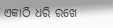ଏକାଠି ଧରି ରଖେ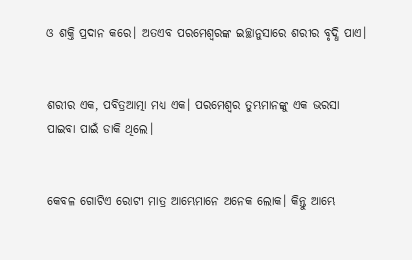ଓ ଶକ୍ତି ପ୍ରଦାନ କରେ। ଅତଏବ ପରମେଶ୍ୱରଙ୍କ ଇଚ୍ଛାନୁସାରେ ଶରୀର ବୃଦ୍ଧି ପାଏ।


ଶରୀର ଏକ, ପବିତ୍ରଆତ୍ମା ମଧ୍ୟ ଏକ। ପରମେଶ୍ୱର ତୁମ୍ଭମାନଙ୍କୁ ଏକ ଭରସା ପାଇବା ପାଇଁ ଡାକି ଥିଲେ।


କେବଳ ଗୋଟିଏ ରୋଟୀ ମାତ୍ର ଆମ୍ଭେମାନେ ଅନେକ ଲୋକ। କିନ୍ତୁ ଆମ୍ଭେ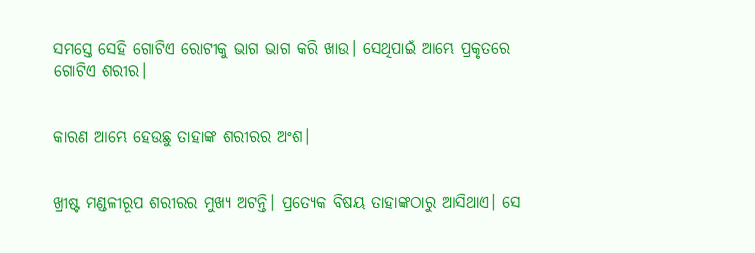ସମସ୍ତେ ସେହି ଗୋଟିଏ ରୋଟୀକୁ ଭାଗ ଭାଗ କରି ଖାଉ। ସେଥିପାଇଁ ଆମ୍ଭେ ପ୍ରକୃତରେ ଗୋଟିଏ ଶରୀର।


କାରଣ ଆମ୍ଭେ ହେଉଛୁ ତାହାଙ୍କ ଶରୀରର ଅଂଶ।


ଖ୍ରୀଷ୍ଟ ମଣ୍ଡଳୀରୂପ ଶରୀରର ମୁଖ୍ୟ ଅଟନ୍ତି। ପ୍ରତ୍ୟେକ ବିଷୟ ତାହାଙ୍କଠାରୁ ଆସିଥାଏ। ସେ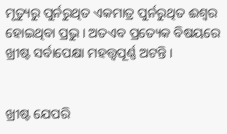ମୃତ୍ୟୁରୁ ପୁର୍ନରୁଥିତ ଏକମାତ୍ର ପୁର୍ନରୁଥିତ ଈଶ୍ୱର ହୋଇଥିବା ପ୍ରଭୁ। ଅତଏବ ପ୍ରତ୍ୟେକ ବିଷୟରେ ଖ୍ରୀଷ୍ଟ ସର୍ବାପେକ୍ଷା ମହତ୍ତ୍ୱପୂର୍ଣ୍ଣ ଅଟନ୍ତି।


ଖ୍ରୀଷ୍ଟ ଯେପରି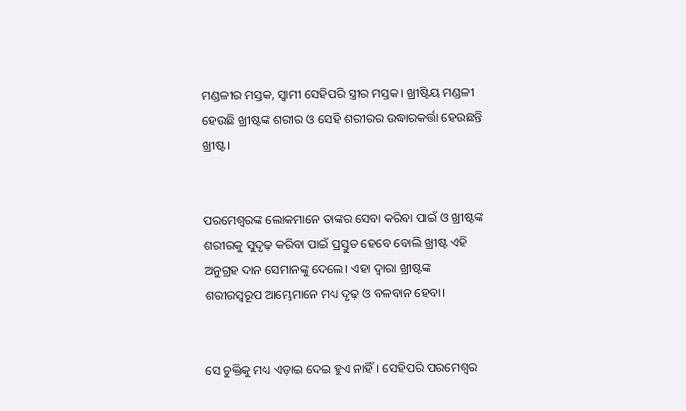ମଣ୍ଡଳୀର ମସ୍ତକ, ସ୍ୱାମୀ ସେହିପରି ସ୍ତ୍ରୀର ମସ୍ତକ। ଖ୍ରୀଷ୍ଟିୟ ମଣ୍ଡଳୀ ହେଉଛି ଖ୍ରୀଷ୍ଟଙ୍କ ଶରୀର ଓ ସେହି ଶରୀରର ଉଦ୍ଧାରକର୍ତ୍ତା ହେଉଛନ୍ତି ଖ୍ରୀଷ୍ଟ।


ପରମେଶ୍ୱରଙ୍କ ଲୋକମାନେ ତାଙ୍କର ସେବା କରିବା ପାଇଁ ଓ ଖ୍ରୀଷ୍ଟଙ୍କ ଶରୀରକୁ ସୁଦୃଢ଼ କରିବା ପାଇଁ ପ୍ରସ୍ତୁତ ହେବେ ବୋଲି ଖ୍ରୀଷ୍ଟ ଏହି ଅନୁଗ୍ରହ ଦାନ ସେମାନଙ୍କୁ ଦେଲେ। ଏହା ଦ୍ୱାରା ଖ୍ରୀଷ୍ଟଙ୍କ ଶରୀରସ୍ୱରୂପ ଆମ୍ଭେମାନେ ମଧ୍ୟ ଦୃଢ଼ ଓ ବଳବାନ ହେବା।


ସେ ଚୁକ୍ତିକୁ ମଧ୍ୟ ଏଡ଼ାଇ ଦେଇ ହୁଏ ନାହିଁ। ସେହିପରି ପରମେଶ୍ୱର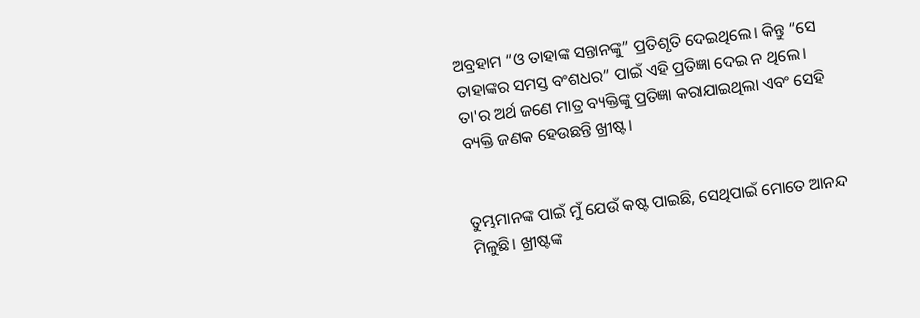ଅବ୍ରହାମ “ଓ ତାହାଙ୍କ ସନ୍ତାନଙ୍କୁ” ପ୍ରତିଶୃତି ଦେଇଥିଲେ। କିନ୍ତୁ “ସେ ତାହାଙ୍କର ସମସ୍ତ ବଂଶଧର” ପାଇଁ ଏହି ପ୍ରତିଜ୍ଞା ଦେଇ ନ ଥିଲେ। ତା'ର ଅର୍ଥ ଜଣେ ମାତ୍ର ବ୍ୟକ୍ତିଙ୍କୁ ପ୍ରତିଜ୍ଞା କରାଯାଇଥିଲା ଏବଂ ସେହି ବ୍ୟକ୍ତି ଜଣକ ହେଉଛନ୍ତି ଖ୍ରୀଷ୍ଟ।


ତୁମ୍ଭମାନଙ୍କ ପାଇଁ ମୁଁ ଯେଉଁ କଷ୍ଟ ପାଇଛି, ସେଥିପାଇଁ ମୋତେ ଆନନ୍ଦ ମିଳୁଛି। ଖ୍ରୀଷ୍ଟଙ୍କ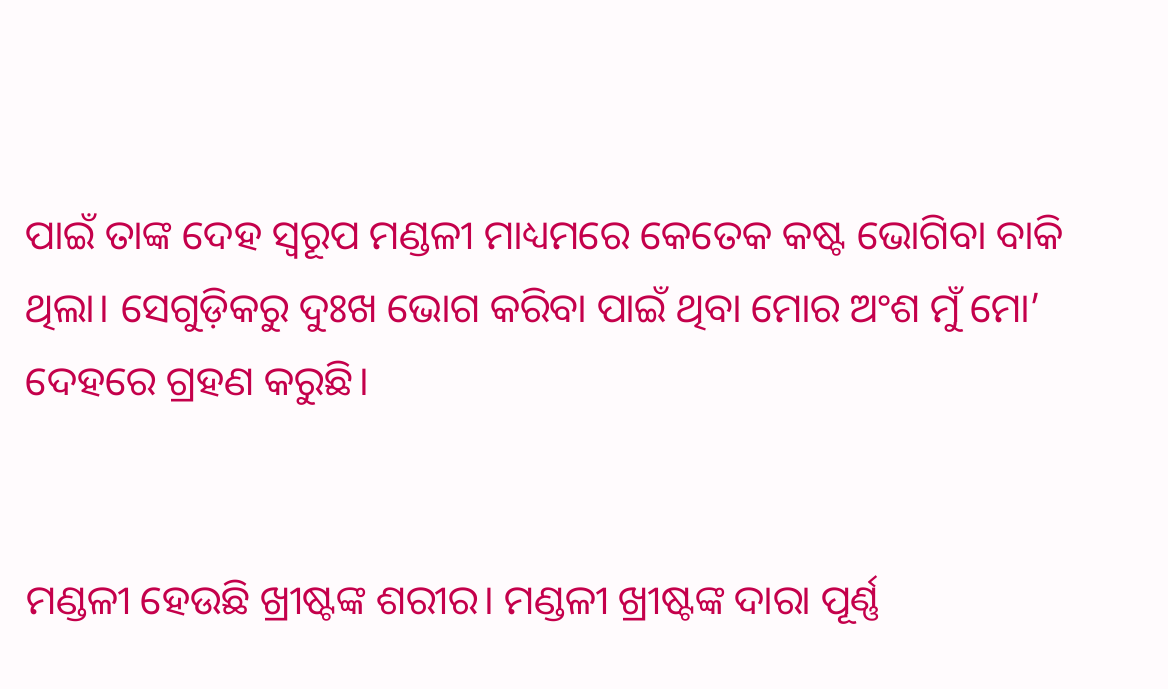ପାଇଁ ତାଙ୍କ ଦେହ ସ୍ୱରୂପ ମଣ୍ଡଳୀ ମାଧ୍ୟମରେ କେତେକ କଷ୍ଟ ଭୋଗିବା ବାକି ଥିଲା। ସେଗୁଡ଼ିକରୁ ଦୁଃଖ ଭୋଗ କରିବା ପାଇଁ ଥିବା ମୋର ଅଂଶ ମୁଁ ମୋ’ ଦେହରେ ଗ୍ରହଣ କରୁଛି।


ମଣ୍ଡଳୀ ହେଉଛି ଖ୍ରୀଷ୍ଟଙ୍କ ଶରୀର। ମଣ୍ଡଳୀ ଖ୍ରୀଷ୍ଟଙ୍କ ଦାରା ପୂର୍ଣ୍ଣ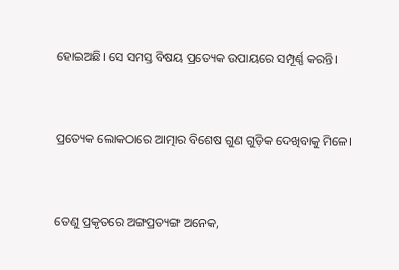ହୋଇଅଛି। ସେ ସମସ୍ତ ବିଷୟ ପ୍ରତ୍ୟେକ ଉପାୟରେ ସମ୍ପୂର୍ଣ୍ଣ କରନ୍ତି।


ପ୍ରତ୍ୟେକ ଲୋକଠାରେ ଆତ୍ମାର ବିଶେଷ ଗୁଣ ଗୁଡ଼ିକ ଦେଖିବାକୁ ମିଳେ।


ତେଣୁ ପ୍ରକୃତରେ ଅଙ୍ଗପ୍ରତ୍ୟଙ୍ଗ ଅନେକ,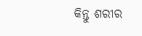କିନ୍ତୁ ଶରୀର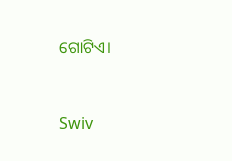ଗୋଟିଏ।


Swiv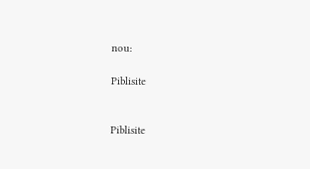nou:

Piblisite


Piblisite